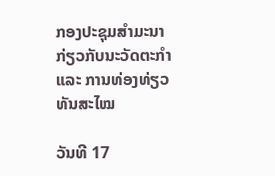ກອງປະຊຸມສຳມະນາກ່ຽວກັບນະວັດຕະກຳ ແລະ ການທ່ອງທ່ຽວທັນສະໄໝ

ວັນທີ 17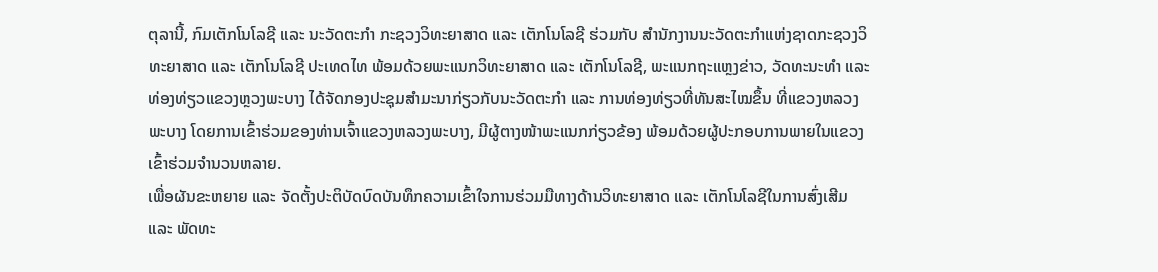ຕຸລານີ້, ກົມເຕັກໂນໂລຊີ ແລະ ນະວັດຕະກໍາ ກະຊວງວິທະຍາສາດ ແລະ ເຕັກໂນໂລຊີ ຮ່ວມກັບ ສຳນັກງານນະວັດຕະກຳແຫ່ງຊາດກະຊວງວິທະຍາສາດ ແລະ ເຕັກໂນໂລຊີ ປະເທດໄທ ພ້ອມດ້ວຍພະແນກວິທະຍາສາດ ແລະ ເຕັກໂນໂລຊີ, ພະແນກຖະແຫຼງຂ່າວ, ວັດທະນະທຳ ແລະ ທ່ອງທ່ຽວແຂວງຫຼວງພະບາງ ໄດ້ຈັດກອງປະຊຸມສໍາມະນາກ່ຽວກັບນະວັດຕະກຳ ແລະ ການທ່ອງທ່ຽວທີ່ທັນສະໄໝຂຶ້ນ ທີ່ແຂວງຫລວງພະບາງ ໂດຍການເຂົ້າຮ່ວມຂອງທ່ານເຈົ້າແຂວງຫລວງພະບາງ, ມີຜູ້ຕາງໜ້າພະແນກກ່ຽວຂ້ອງ ພ້ອມດ້ວຍຜູ້ປະກອບການພາຍໃນແຂວງເຂົ້າຮ່ວມຈຳນວນຫລາຍ.
ເພື່ອຜັນຂະຫຍາຍ ແລະ ຈັດຕັ້ງປະຕິບັດບົດບັນທຶກຄວາມເຂົ້າໃຈການຮ່ວມມືທາງດ້ານວິທະຍາສາດ ແລະ ເຕັກໂນໂລຊີໃນການສົ່ງເສີມ ແລະ ພັດທະ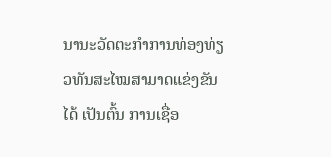ນານະວັດຕະກຳການທ່ອງທ່ຽວທັນສະໄໝສາມາດແຂ່ງຂັນໄດ້ ເປັນຕົ້ນ ການເຊື່ອ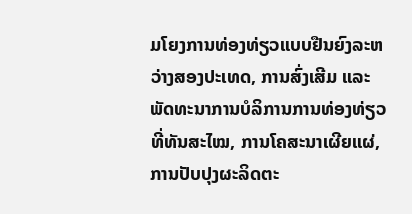ມໂຍງການທ່ອງທ່ຽວແບບຢືນຍົງລະຫວ່າງສອງປະເທດ, ການສົ່ງເສີມ ແລະ ພັດທະນາການບໍລິການການທ່ອງທ່ຽວທີ່ທັນສະໄໝ, ການໂຄສະນາເຜີຍແຜ່, ການປັບປຸງຜະລິດຕະ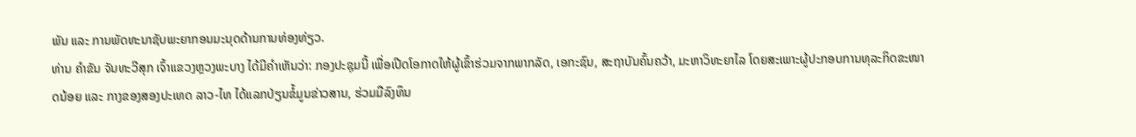ພັນ ແລະ ການພັດທະນາຊັບພະຍາກອນມະນຸດດ້ານການທ່ອງທ່ຽວ.
ທ່ານ ຄຳຂັນ ຈັນທະວີສຸກ ເຈົ້າແຂວງຫຼວງພະບາງ ໄດ້ມີຄຳເຫັນວ່າ: ກອງປະຊຸມນີ້ ເພື່ອເປີດໂອກາດໃຫ້ຜູ້ເຂົ້າຮ່ວມຈາກພາກລັດ, ເອກະຊົນ, ສະຖາບັນຄົ້ນຄວ້າ, ມະຫາວິທະຍາໄລ ໂດຍສະເພາະຜູ້ປະກອບການທຸລະກິດຂະໜາດນ້ອຍ ແລະ ກາງຂອງສອງປະເທດ ລາວ-ໄທ ໄດ້ແລກປ່ຽນຂໍ້ມູນຂ່າວສານ, ຮ່ວມມືລົງທຶນ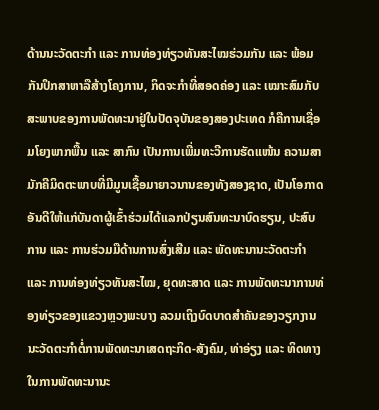ດ້ານນະວັດຕະກຳ ແລະ ການທ່ອງທ່ຽວທັນສະໄໝຮ່ວມກັນ ແລະ ພ້ອມກັນປຶກສາຫາລືສ້າງໂຄງການ, ກິດຈະກຳທີ່ສອດຄ່ອງ ແລະ ເໝາະສົມກັບສະພາບຂອງການພັດທະນາຢູ່ໃນປັດຈຸບັນຂອງສອງປະເທດ ກໍຄືການເຊື່ອມໂຍງພາກພື້ນ ແລະ ສາກົນ ເປັນການເພີ່ມທະວີການຮັດແໜ້ນ ຄວາມສາມັກຄີມິດຕະພາບທີ່ມີມູນເຊື້ອມາຍາວນານຂອງທັງສອງຊາດ, ເປັນໂອກາດອັນດີໃຫ້ແກ່ບັນດາຜູ້ເຂົ້າຮ່ວມໄດ້ແລກປ່ຽນສົນທະນາບົດຮຽນ, ປະສົບການ ແລະ ການຮ່ວມມືດ້ານການສົ່ງເສີມ ແລະ ພັດທະນານະວັດຕະກຳ ແລະ ການທ່ອງທ່ຽວທັນສະໄໝ, ຍຸດທະສາດ ແລະ ການພັດທະນາການທ່ອງທ່ຽວຂອງແຂວງຫຼວງພະບາງ ລວມເຖິງບົດບາດສຳຄັນຂອງວຽກງານນະວັດຕະກຳຕໍ່ການພັດທະນາເສດຖະກິດ-ສັງຄົມ, ທ່າອ່ຽງ ແລະ ທິດທາງໃນການພັດທະນານະ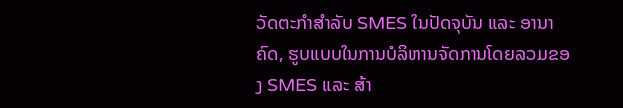ວັດຕະກຳສຳລັບ SMES ໃນປັດຈຸບັນ ແລະ ອານາຄົດ, ຮູບແບບໃນການບໍລິຫານຈັດການໂດຍລວມຂອງ SMES ແລະ ສ້າ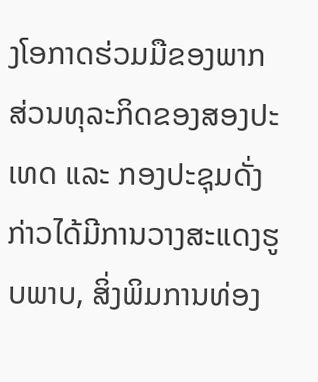ງໂອກາດຮ່ວມມືຂອງພາກສ່ວນທຸລະກິດຂອງສອງປະເທດ ແລະ ກອງປະຊຸມດັ່ງກ່າວໄດ້ມີການວາງສະແດງຮູບພາບ, ສິ່ງພິມການທ່ອງ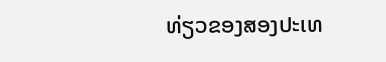ທ່ຽວຂອງສອງປະເທ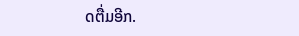ດຕື່ມອີກ.